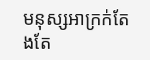មនុស្សអាក្រក់តែងតែ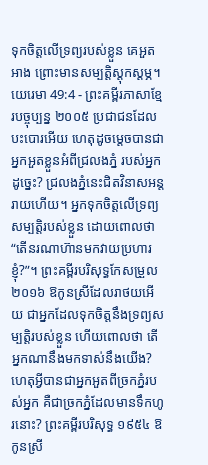ទុកចិត្តលើទ្រព្យរបស់ខ្លួន គេអួតអាង ព្រោះមានសម្បត្តិស្ដុកស្ដម្ភ។
យេរេមា 49:4 - ព្រះគម្ពីរភាសាខ្មែរបច្ចុប្បន្ន ២០០៥ ប្រជាជនដែលបះបោរអើយ ហេតុដូចម្ដេចបានជាអ្នកអួតខ្លួនអំពីជ្រលងភ្នំ របស់អ្នកដូច្នេះ? ជ្រលងភ្នំនេះជិតវិនាសអន្តរាយហើយ។ អ្នកទុកចិត្តលើទ្រព្យសម្បត្តិរបស់ខ្លួន ដោយពោលថា “តើនរណាហ៊ានមកវាយប្រហារខ្ញុំ?”។ ព្រះគម្ពីរបរិសុទ្ធកែសម្រួល ២០១៦ ឱកូនស្រីដែលរាថយអើយ ជាអ្នកដែលទុកចិត្តនឹងទ្រព្យសម្បត្តិរបស់ខ្លួន ហើយពោលថា តើអ្នកណានឹងមកទាស់នឹងយើង? ហេតុអ្វីបានជាអ្នកអួតពីច្រកភ្នំរបស់អ្នក គឺជាច្រកភ្នំដែលមានទឹកហូរនោះ? ព្រះគម្ពីរបរិសុទ្ធ ១៩៥៤ ឱកូនស្រី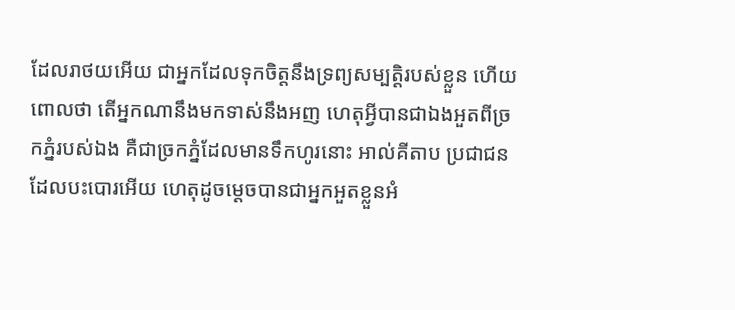ដែលរាថយអើយ ជាអ្នកដែលទុកចិត្តនឹងទ្រព្យសម្បត្តិរបស់ខ្លួន ហើយពោលថា តើអ្នកណានឹងមកទាស់នឹងអញ ហេតុអ្វីបានជាឯងអួតពីច្រកភ្នំរបស់ឯង គឺជាច្រកភ្នំដែលមានទឹកហូរនោះ អាល់គីតាប ប្រជាជនដែលបះបោរអើយ ហេតុដូចម្ដេចបានជាអ្នកអួតខ្លួនអំ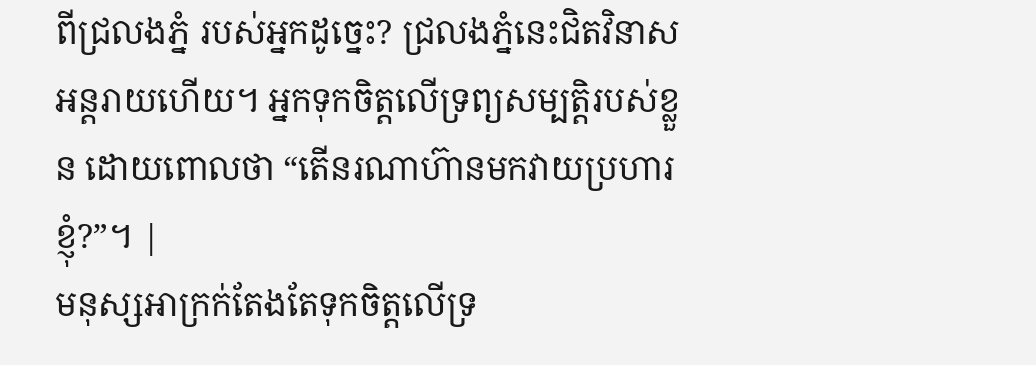ពីជ្រលងភ្នំ របស់អ្នកដូច្នេះ? ជ្រលងភ្នំនេះជិតវិនាសអន្តរាយហើយ។ អ្នកទុកចិត្តលើទ្រព្យសម្បត្តិរបស់ខ្លួន ដោយពោលថា “តើនរណាហ៊ានមកវាយប្រហារខ្ញុំ?”។ |
មនុស្សអាក្រក់តែងតែទុកចិត្តលើទ្រ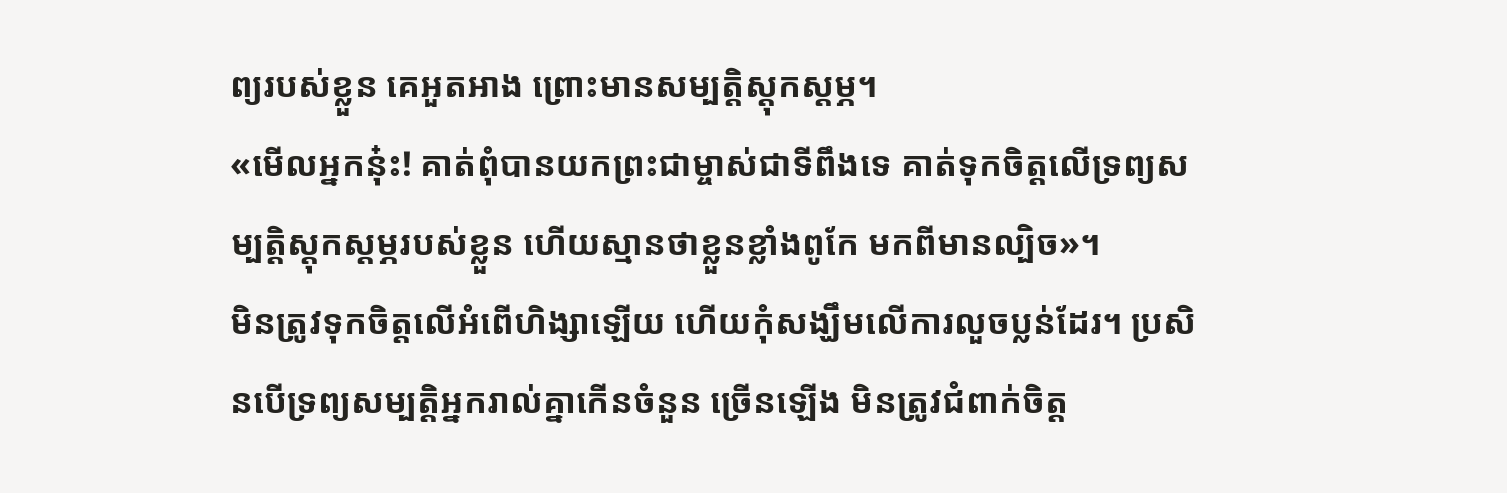ព្យរបស់ខ្លួន គេអួតអាង ព្រោះមានសម្បត្តិស្ដុកស្ដម្ភ។
«មើលអ្នកនុ៎ះ! គាត់ពុំបានយកព្រះជាម្ចាស់ជាទីពឹងទេ គាត់ទុកចិត្តលើទ្រព្យសម្បត្តិស្តុកស្តម្ភរបស់ខ្លួន ហើយស្មានថាខ្លួនខ្លាំងពូកែ មកពីមានល្បិច»។
មិនត្រូវទុកចិត្តលើអំពើហិង្សាឡើយ ហើយកុំសង្ឃឹមលើការលួចប្លន់ដែរ។ ប្រសិនបើទ្រព្យសម្បត្តិអ្នករាល់គ្នាកើនចំនួន ច្រើនឡើង មិនត្រូវជំពាក់ចិត្ត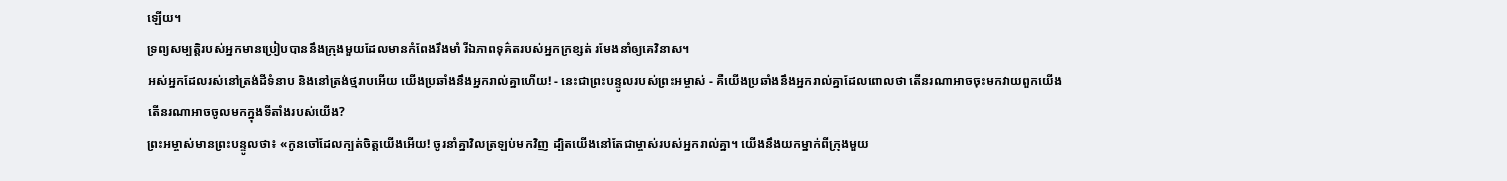ឡើយ។
ទ្រព្យសម្បត្តិរបស់អ្នកមានប្រៀបបាននឹងក្រុងមួយដែលមានកំពែងរឹងមាំ រីឯភាពទុគ៌តរបស់អ្នកក្រខ្សត់ រមែងនាំឲ្យគេវិនាស។
អស់អ្នកដែលរស់នៅត្រង់ដីទំនាប និងនៅត្រង់ថ្មរាបអើយ យើងប្រឆាំងនឹងអ្នករាល់គ្នាហើយ! - នេះជាព្រះបន្ទូលរបស់ព្រះអម្ចាស់ - គឺយើងប្រឆាំងនឹងអ្នករាល់គ្នាដែលពោលថា តើនរណាអាចចុះមកវាយពួកយើង តើនរណាអាចចូលមកក្នុងទីតាំងរបស់យើង?
ព្រះអម្ចាស់មានព្រះបន្ទូលថា៖ «កូនចៅដែលក្បត់ចិត្តយើងអើយ! ចូរនាំគ្នាវិលត្រឡប់មកវិញ ដ្បិតយើងនៅតែជាម្ចាស់របស់អ្នករាល់គ្នា។ យើងនឹងយកម្នាក់ពីក្រុងមួយ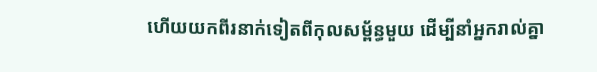ហើយយកពីរនាក់ទៀតពីកុលសម្ព័ន្ធមួយ ដើម្បីនាំអ្នករាល់គ្នា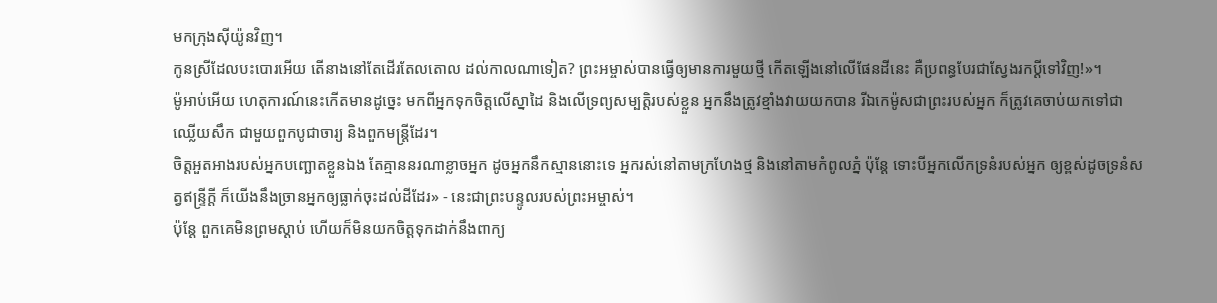មកក្រុងស៊ីយ៉ូនវិញ។
កូនស្រីដែលបះបោរអើយ តើនាងនៅតែដើរតែលតោល ដល់កាលណាទៀត? ព្រះអម្ចាស់បានធ្វើឲ្យមានការមួយថ្មី កើតឡើងនៅលើផែនដីនេះ គឺប្រពន្ធបែរជាស្វែងរកប្ដីទៅវិញ!»។
ម៉ូអាប់អើយ ហេតុការណ៍នេះកើតមានដូច្នេះ មកពីអ្នកទុកចិត្តលើស្នាដៃ និងលើទ្រព្យសម្បត្តិរបស់ខ្លួន អ្នកនឹងត្រូវខ្មាំងវាយយកបាន រីឯកេម៉ូសជាព្រះរបស់អ្នក ក៏ត្រូវគេចាប់យកទៅជាឈ្លើយសឹក ជាមួយពួកបូជាចារ្យ និងពួកមន្ត្រីដែរ។
ចិត្តអួតអាងរបស់អ្នកបញ្ឆោតខ្លួនឯង តែគ្មាននរណាខ្លាចអ្នក ដូចអ្នកនឹកស្មាននោះទេ អ្នករស់នៅតាមក្រហែងថ្ម និងនៅតាមកំពូលភ្នំ ប៉ុន្តែ ទោះបីអ្នកលើកទ្រនំរបស់អ្នក ឲ្យខ្ពស់ដូចទ្រនំសត្វឥន្ទ្រីក្ដី ក៏យើងនឹងច្រានអ្នកឲ្យធ្លាក់ចុះដល់ដីដែរ» - នេះជាព្រះបន្ទូលរបស់ព្រះអម្ចាស់។
ប៉ុន្តែ ពួកគេមិនព្រមស្ដាប់ ហើយក៏មិនយកចិត្តទុកដាក់នឹងពាក្យ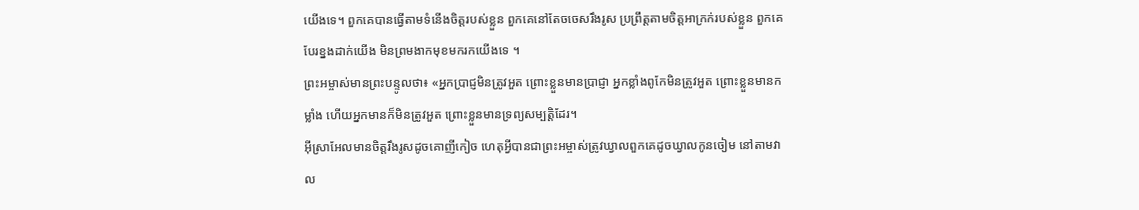យើងទេ។ ពួកគេបានធ្វើតាមទំនើងចិត្តរបស់ខ្លួន ពួកគេនៅតែចចេសរឹងរូស ប្រព្រឹត្តតាមចិត្តអាក្រក់របស់ខ្លួន ពួកគេបែរខ្នងដាក់យើង មិនព្រមងាកមុខមករកយើងទេ ។
ព្រះអម្ចាស់មានព្រះបន្ទូលថា៖ «អ្នកប្រាជ្ញមិនត្រូវអួត ព្រោះខ្លួនមានប្រាជ្ញា អ្នកខ្លាំងពូកែមិនត្រូវអួត ព្រោះខ្លួនមានកម្លាំង ហើយអ្នកមានក៏មិនត្រូវអួត ព្រោះខ្លួនមានទ្រព្យសម្បត្តិដែរ។
អ៊ីស្រាអែលមានចិត្តរឹងរូសដូចគោញីកៀច ហេតុអ្វីបានជាព្រះអម្ចាស់ត្រូវឃ្វាលពួកគេដូចឃ្វាលកូនចៀម នៅតាមវាល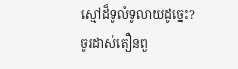ស្មៅដ៏ទូលំទូលាយដូច្នេះ?
ចូរដាស់តឿនពួ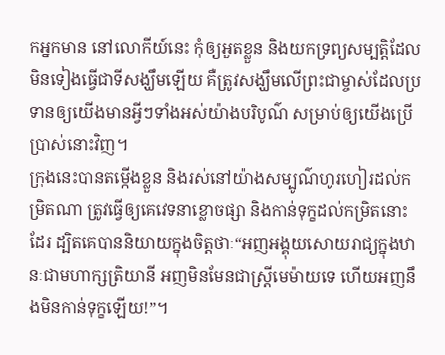កអ្នកមាន នៅលោកីយ៍នេះ កុំឲ្យអួតខ្លួន និងយកទ្រព្យសម្បត្តិដែលមិនទៀងធ្វើជាទីសង្ឃឹមឡើយ គឺត្រូវសង្ឃឹមលើព្រះជាម្ចាស់ដែលប្រទានឲ្យយើងមានអ្វីៗទាំងអស់យ៉ាងបរិបូណ៌ សម្រាប់ឲ្យយើងប្រើប្រាស់នោះវិញ។
ក្រុងនេះបានតម្កើងខ្លួន និងរស់នៅយ៉ាងសម្បូណ៌ហូរហៀរដល់កម្រិតណា ត្រូវធ្វើឲ្យគេវេទនាខ្លោចផ្សា និងកាន់ទុក្ខដល់កម្រិតនោះដែរ ដ្បិតគេបាននិយាយក្នុងចិត្តថាៈ“អញអង្គុយសោយរាជ្យក្នុងឋានៈជាមហាក្សត្រិយានី អញមិនមែនជាស្ត្រីមេម៉ាយទេ ហើយអញនឹងមិនកាន់ទុក្ខឡើយ!”។